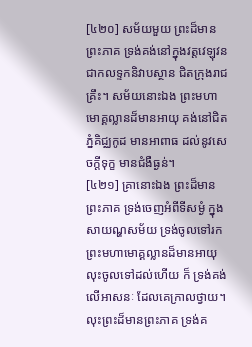[៤២០] សម័យមួយ ព្រះដ៏មានព្រះភាគ ទ្រង់គង់នៅក្នុងវត្តវេឡុវន ជាកលទ្ទកនិវាបស្ថាន ជិតក្រុងរាជគ្រឹះ។ សម័យនោះឯង ព្រះមហាមោគ្គល្លានដ៏មានអាយុ គង់នៅជិតភ្នំគិជ្ឈកូដ មានអាពាធ ដល់នូវសេចក្តីទុក្ខ មានជំងឺធ្ងន់។
[៤២១] គ្រានោះឯង ព្រះដ៏មានព្រះភាគ ទ្រង់ចេញអំពីទីសម្ងំ ក្នុងសាយណ្ហសម័យ ទ្រង់ចូលទៅរកព្រះមហាមោគ្គល្លានដ៏មានអាយុ លុះចូលទៅដល់ហើយ ក៏ ទ្រង់គង់លើអាសនៈ ដែលគេក្រាលថ្វាយ។ លុះព្រះដ៏មានព្រះភាគ ទ្រង់គ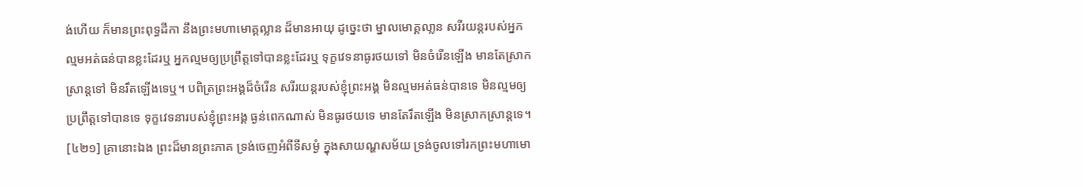ង់ហើយ ក៏មានព្រះពុទ្ធដីកា នឹងព្រះមហាមោគ្គល្លាន ដ៏មានអាយុ ដូច្នេះថា ម្នាលមោគ្គលា្លន សរីរយន្តរបស់អ្នក ល្មមអត់ធន់បានខ្លះដែរឬ អ្នកល្មមឲ្យប្រព្រឹត្តទៅបានខ្លះដែរឬ ទុក្ខវេទនាធូរថយទៅ មិនចំរើនឡើង មានតែស្រាកស្រាន្តទៅ មិនរឹតឡើងទេឬ។ បពិត្រព្រះអង្គដ៏ចំរើន សរីរយន្តរបស់ខ្ញុំព្រះអង្គ មិនល្មមអត់ធន់បានទេ មិនល្មមឲ្យប្រព្រឹត្តទៅបានទេ ទុក្ខវេទនារបស់ខ្ញុំព្រះអង្គ ធ្ងន់ពេកណាស់ មិនធូរថយទេ មានតែរឹតឡើង មិនស្រាកស្រាន្តទេ។
[៤២១] គ្រានោះឯង ព្រះដ៏មានព្រះភាគ ទ្រង់ចេញអំពីទីសម្ងំ ក្នុងសាយណ្ហសម័យ ទ្រង់ចូលទៅរកព្រះមហាមោ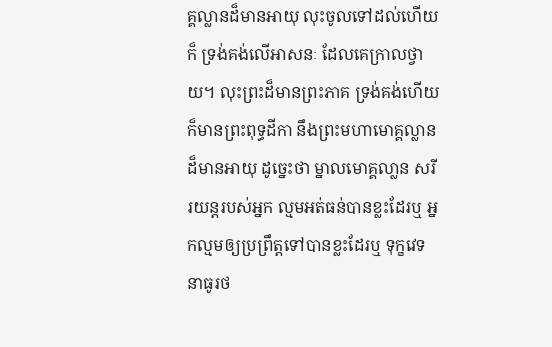គ្គល្លានដ៏មានអាយុ លុះចូលទៅដល់ហើយ ក៏ ទ្រង់គង់លើអាសនៈ ដែលគេក្រាលថ្វាយ។ លុះព្រះដ៏មានព្រះភាគ ទ្រង់គង់ហើយ ក៏មានព្រះពុទ្ធដីកា នឹងព្រះមហាមោគ្គល្លាន ដ៏មានអាយុ ដូច្នេះថា ម្នាលមោគ្គលា្លន សរីរយន្តរបស់អ្នក ល្មមអត់ធន់បានខ្លះដែរឬ អ្នកល្មមឲ្យប្រព្រឹត្តទៅបានខ្លះដែរឬ ទុក្ខវេទនាធូរថ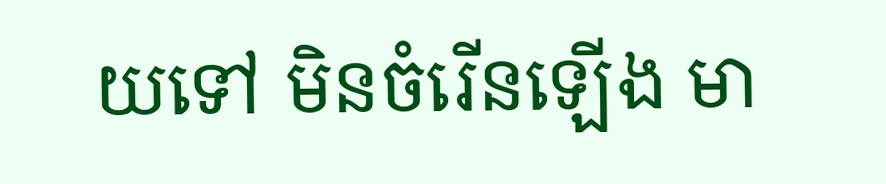យទៅ មិនចំរើនឡើង មា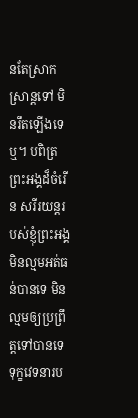នតែស្រាកស្រាន្តទៅ មិនរឹតឡើងទេឬ។ បពិត្រព្រះអង្គដ៏ចំរើន សរីរយន្តរបស់ខ្ញុំព្រះអង្គ មិនល្មមអត់ធន់បានទេ មិនល្មមឲ្យប្រព្រឹត្តទៅបានទេ ទុក្ខវេទនារប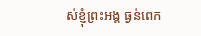ស់ខ្ញុំព្រះអង្គ ធ្ងន់ពេក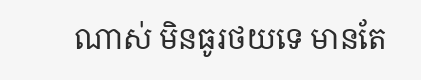ណាស់ មិនធូរថយទេ មានតែ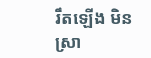រឹតឡើង មិនស្រា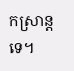កស្រាន្តទេ។